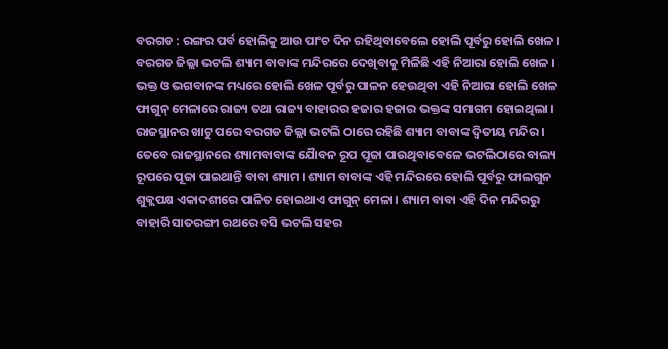ବରଗଡ : ରଙ୍ଗର ପର୍ବ ହୋଲିକୁ ଆଉ ପାଂଚ ଦିନ ରହିଥିବାବେଲେ ହୋଲି ପୂର୍ବରୁ ହୋଲି ଖେଳ । ବରଗଡ ଜିଲ୍ଲା ଭଟଲି ଶ୍ୟାମ ବାବାଙ୍କ ମନ୍ଦିରରେ ଦେଖିବାକୁ ମିଳିଛି ଏହି ନିଆରା ହୋଲି ଖେଳ । ଭକ୍ତ ଓ ଭଗବାନଙ୍କ ମଧ୍ୟରେ ହୋଲି ଖେଳ ପୂର୍ବରୁ ପାଳନ ହେଉଥିବା ଏହି ନିଆରା ହୋଲି ଖେଳ ଫାଗୁନ୍ ମେଳାରେ ରାଜ୍ୟ ତଥା ରାଜ୍ୟ ବାହାରର ହଜାର ହଜାର ଭକ୍ତଙ୍କ ସମାଗମ ହୋଇଥିଲା ।
ରାଜସ୍ଥାନର ଖାଟୁ ପରେ ବରଗଡ ଜିଲ୍ଲା ଭଟଲି ଠାରେ ରହିଛି ଶ୍ୟାମ ବାବାଙ୍କ ଦ୍ୱିତୀୟ ମନ୍ଦିର । ତେବେ ରାଜସ୍ଥାନରେ ଶ୍ୟାମବାବାଙ୍କ ଯୈାବନ ରୂପ ପୂଜା ପାଉଥିବାବେଳେ ଭଟଲିଠାରେ ବାଲ୍ୟ ରୂପରେ ପୂଜା ପାଇଥାନ୍ତି ବାବା ଶ୍ୟାମ । ଶ୍ୟାମ ବାବାଙ୍କ ଏହି ମନ୍ଦିରରେ ହୋଲି ପୂର୍ବରୁ ଫାଲଗୁନ ଶୁକ୍ଲପକ୍ଷ ଏକାଦଶୀରେ ପାଳିତ ହୋଇଥାଏ ଫାଗୁନ୍ ମେଳା । ଶ୍ୟାମ ବାବା ଏହି ଦିନ ମନ୍ଦିରରୁ ବାହାରି ସାତରଙ୍ଗୀ ରଥରେ ବସି ଭଟଲି ସହର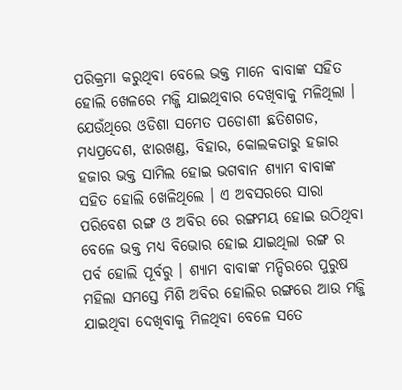ପରିକ୍ରମା କରୁଥିବା ବେଲେ ଭକ୍ତ ମାନେ ବାବାଙ୍କ ସହିତ ହୋଲି ଖେଳରେ ମଜ୍ଜି ଯାଇଥିବାର ଦେଖିବାକୁ ମଳିଥିଲା । ଯେଉଁଥିରେ ଓଡିଶା ସମେତ ପଡୋଶୀ ଛତିଶଗଡ, ମଧ୍ୟପ୍ରଦେଶ, ଝାରଖଣ୍ଡ, ବିହାର, କୋଲକତାରୁ ହଜାର ହଜାର ଭକ୍ତ ସାମିଲ ହୋଇ ଭଗବାନ ଶ୍ୟାମ ବାବାଙ୍କ ସହିତ ହୋଲି ଖେଳିଥିଲେ । ଏ ଅବସରରେ ସାରା ପରିବେଶ ରଙ୍ଗ ଓ ଅବିର ରେ ରଙ୍ଗମୟ ହୋଇ ଉଠିଥିବା ବେଳେ ଭକ୍ତ ମଧ୍ୟ ବିଭୋର ହୋଇ ଯାଇଥିଲା ରଙ୍ଗ ର ପର୍ବ ହୋଲି ପୂର୍ବରୁ । ଶ୍ୟାମ ବାବାଙ୍କ ମନ୍ଦିରରେ ପୁରୁଷ ମହିଲା ସମସ୍ତେ ମିଶି ଅବିର ହୋଲିର ରଙ୍ଗରେ ଆଉ ମଜ୍ଜି ଯାଇଥିବା ଦେଖିବାକୁ ମିଳଥିବା ବେଳେ ସତେ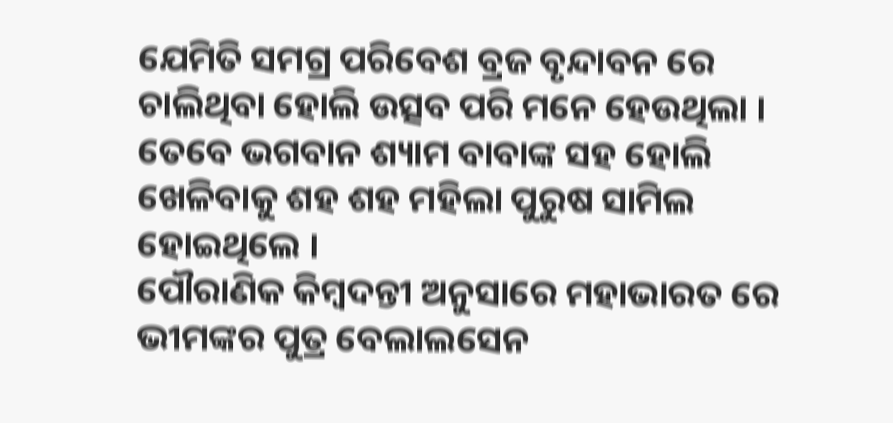ଯେମିତି ସମଗ୍ର ପରିବେଶ ବ୍ରଜ ବୃନ୍ଦାବନ ରେ ଚାଲିଥିବା ହୋଲି ଉତ୍ସବ ପରି ମନେ ହେଉଥିଲା । ତେବେ ଭଗବାନ ଶ୍ୟାମ ବାବାଙ୍କ ସହ ହୋଲି ଖେଳିବାକୁ ଶହ ଶହ ମହିଲା ପୁରୁଷ ସାମିଲ ହୋଇଥିଲେ ।
ପୌରାଣିକ କିମ୍ବଦନ୍ତୀ ଅନୁସାରେ ମହାଭାରତ ରେ ଭୀମଙ୍କର ପୁତ୍ର ବେଲାଲସେନ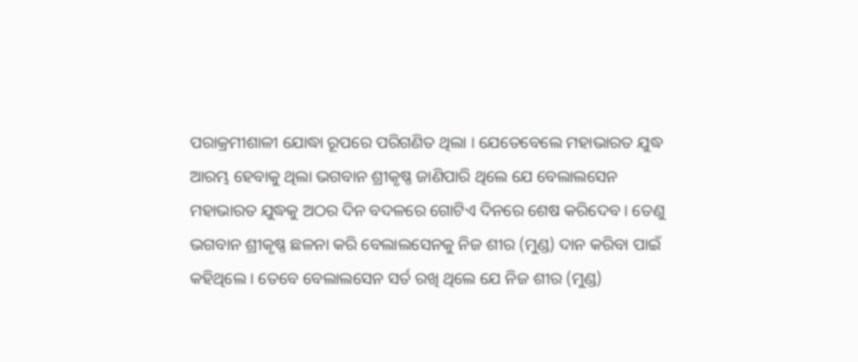ପରାକ୍ରମୀଶାଳୀ ଯୋଦ୍ଧା ରୂପରେ ପରିଗଣିତ ଥିଲା । ଯେତେବେଲେ ମହାଭାରତ ଯୁଦ୍ଧ ଆରମ୍ଭ ହେବାକୁ ଥିଲା ଭଗବାନ ଶ୍ରୀକୃଷ୍ଣ ଜାଣିପାରି ଥିଲେ ଯେ ବେଲାଲସେନ ମହାଭାରତ ଯୁଦ୍ଧକୁ ଅଠର ଦିନ ବଦଳରେ ଗୋଟିଏ ଦିନରେ ଶେଷ କରିଦେବ । ତେଣୁ ଭଗବାନ ଶ୍ରୀକୃଷ୍ଣ ଛଳନା କରି ବେଲାଲସେନକୁ ନିଜ ଶୀର (ମୁଣ୍ଡ) ଦାନ କରିବା ପାଇଁ କହିଥିଲେ । ତେବେ ବେଲାଲସେନ ସର୍ତ ରଖି ଥିଲେ ଯେ ନିଜ ଶୀର (ମୁଣ୍ଡ)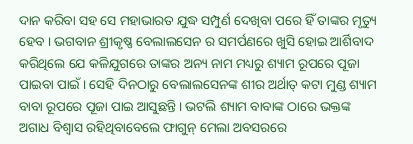ଦାନ କରିବା ସହ ସେ ମହାଭାରତ ଯୁଦ୍ଧ ସମ୍ପୁର୍ଣ ଦେଖିବା ପରେ ହିଁ ତାଙ୍କର ମୃତ୍ୟୁ ହେବ । ଭଗବାନ ଶ୍ରୀକୃଷ୍ଣ ବେଲାଲସେନ ର ସମର୍ପଣରେ ଖୁସି ହୋଇ ଆର୍ଶିବାଦ କରିଥିଲେ ଯେ କଳିଯୁଗରେ ତାଙ୍କର ଅନ୍ୟ ନାମ ମଧ୍ୟରୁ ଶ୍ୟାମ ରୂପରେ ପୂଜା ପାଇବା ପାଇଁ । ସେହି ଦିନଠାରୁ ବେଲାଲସେନଙ୍କ ଶୀର ଅର୍ଥାତ୍ କଟା ମୁଣ୍ଡ ଶ୍ୟାମ ବାବା ରୂପରେ ପୂଜା ପାଇ ଆସୁଛନ୍ତି । ଭଟଲି ଶ୍ୟାମ ବାବାଙ୍କ ଠାରେ ଭକ୍ତଙ୍କ ଅଗାଧ ବିଶ୍ୱାସ ରହିଥିବାବେଲେ ଫାଗୁନ୍ ମେଲା ଅବସରରେ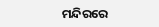ମନ୍ଦିରରେ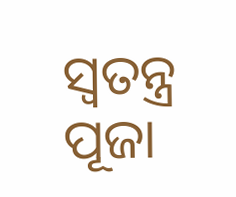ସ୍ୱତନ୍ତ୍ର ପୂଜା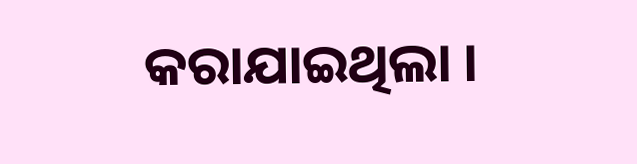କରାଯାଇଥିଲା ।